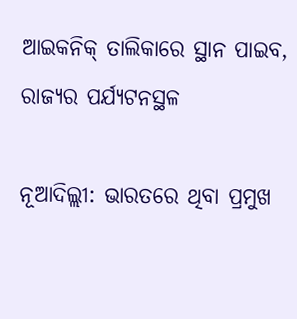ଆଇକନିକ୍‌ ତାଲିକାରେ ସ୍ଥାନ ପାଇବ, ରାଜ୍ୟର ପର୍ଯ୍ୟଟନସ୍ଥଳ

ନୂଆଦିଲ୍ଲୀ: ଭାରତରେ ଥିବା ପ୍ରମୁଖ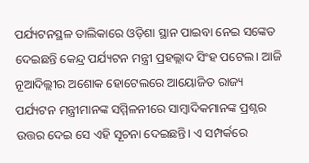ପର୍ଯ୍ୟଟନସ୍ଥଳ ତାଲିକାରେ ଓଡ଼ିଶା ସ୍ଥାନ ପାଇବା ନେଇ ସଙ୍କେତ ଦେଇଛନ୍ତି କେନ୍ଦ୍ର ପର୍ଯ୍ୟଟନ ମନ୍ତ୍ରୀ ପ୍ରହଲ୍ଲାଦ ସିଂହ ପଟେଲ। ଆଜି ନୂଆଦିଲ୍ଲୀର ଅଶୋକ ହୋଟେଲରେ ଆୟୋଜିତ ରାଜ୍ୟ ପର୍ଯ୍ୟଟନ ମନ୍ତ୍ରୀମାନଙ୍କ ସମ୍ମିଳନୀରେ ସାମ୍ବାଦିକମାନଙ୍କ ପ୍ରଶ୍ନର ଉତ୍ତର ଦେଇ ସେ ଏହି ସୂଚନା ଦେଇଛନ୍ତି। ଏ ସମ୍ପର୍କରେ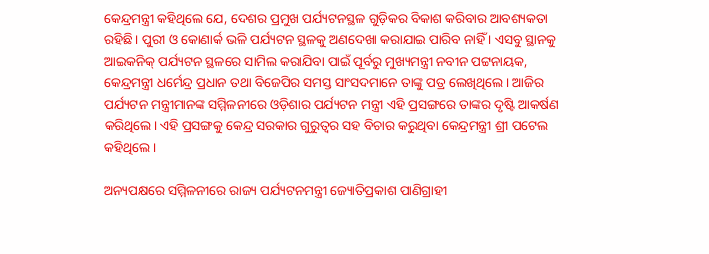କେନ୍ଦ୍ରମନ୍ତ୍ରୀ କହିଥିଲେ ଯେ, ଦେଶର ପ୍ରମୁଖ ପର୍ଯ୍ୟଟନସ୍ଥଳ ଗୁଡ଼ିକର ବିକାଶ କରିବାର ଆବଶ୍ୟକତା ରହିଛି। ପୁରୀ ଓ କୋଣାର୍କ ଭଳି ପର୍ଯ୍ୟଟନ ସ୍ଥଳକୁ ଅଣଦେଖା କରାଯାଇ ପାରିବ ନାହିଁ । ଏସବୁ ସ୍ଥାନକୁ ଆଇକନିକ୍ ପର୍ଯ୍ୟଟନ ସ୍ଥଳରେ ସାମିଲ କରାଯିବା ପାଇଁ ପୂର୍ବରୁ ମୁଖ୍ୟମନ୍ତ୍ରୀ ନବୀନ ପଟ୍ଟନାୟକ, କେନ୍ଦ୍ରମନ୍ତ୍ରୀ ଧର୍ମେନ୍ଦ୍ର ପ୍ରଧାନ ତଥା ବିଜେପିର ସମସ୍ତ ସାଂସଦମାନେ ତାଙ୍କୁ ପତ୍ର ଲେଖିଥିଲେ। ଆଜିର ପର୍ଯ୍ୟଟନ ମନ୍ତ୍ରୀମାନଙ୍କ ସମ୍ମିଳନୀରେ ଓଡ଼ିଶାର ପର୍ଯ୍ୟଟନ ମନ୍ତ୍ରୀ ଏହି ପ୍ରସଙ୍ଗରେ ତାଙ୍କର ଦୃଷ୍ଟି ଆକର୍ଷଣ କରିଥିଲେ। ଏହି ପ୍ରସଙ୍ଗକୁ କେନ୍ଦ୍ର ସରକାର ଗୁରୁତ୍ବର ସହ ବିଚାର କରୁଥିବା କେନ୍ଦ୍ରମନ୍ତ୍ରୀ ଶ୍ରୀ ପଟେଲ କହିଥିଲେ।

ଅନ୍ୟପକ୍ଷରେ ସମ୍ମିଳନୀରେ ରାଜ୍ୟ ପର୍ଯ୍ୟଟନମନ୍ତ୍ରୀ ଜ୍ୟୋତିପ୍ରକାଶ ପାଣିଗ୍ରାହୀ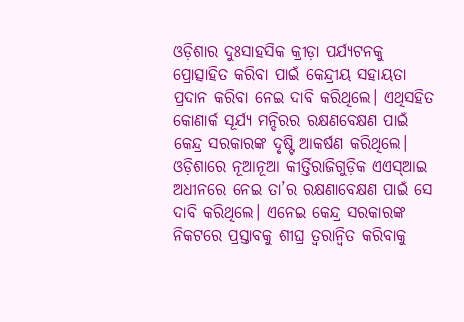ଓଡ଼ିଶାର ଦୁଃସାହସିକ କ୍ରୀଡ଼ା ପର୍ଯ୍ୟଟନକୁ ପ୍ରୋତ୍ସାହିତ କରିବା ପାଇଁ କେନ୍ଦ୍ରୀୟ ସହାୟତା ପ୍ରଦାନ କରିବା ନେଇ ଦାବି କରିଥିଲେ। ଏଥିସହିତ କୋଣାର୍କ ସୂର୍ଯ୍ୟ ମନ୍ଦିରର ରକ୍ଷଣବେକ୍ଷଣ ପାଇଁ କେନ୍ଦ୍ର ସରକାରଙ୍କ ଦୃଷ୍ଟି ଆକର୍ଷଣ କରିଥିଲେ। ଓଡ଼ିଶାରେ ନୂଆନୂଆ କୀର୍ତ୍ତିରାଜିଗୁଡ଼ିକ ଏଏସ୍‌ଆଇ ଅଧୀନରେ ନେଇ ତା’ର ରକ୍ଷଣାବେକ୍ଷଣ ପାଇଁ ସେ ଦାବି କରିଥିଲେ। ଏନେଇ କେନ୍ଦ୍ର ସରକାରଙ୍କ ନିକଟରେ ପ୍ରସ୍ତାବକୁ ଶୀଘ୍ର ତ୍ବରାନ୍ବିତ କରିବାକୁ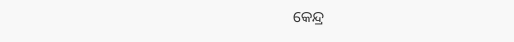କେନ୍ଦ୍ର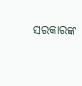ସରକାରଙ୍କ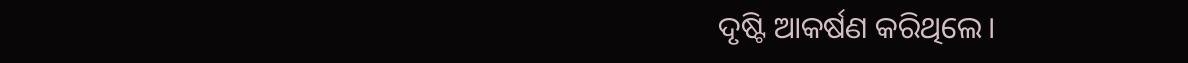ଦୃଷ୍ଟି ଆକର୍ଷଣ କରିଥିଲେ।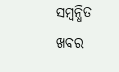ସମ୍ବନ୍ଧିତ ଖବର